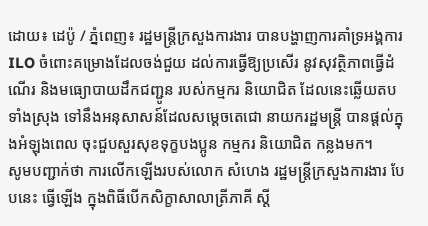ដោយ៖ ដេប៉ូ / ភ្នំពេញ៖ រដ្ឋមន្ត្រីក្រសួងការងារ បានបង្ហាញការគាំទ្រអង្គការ ILO ចំពោះគម្រោងដែលចង់ជួយ ដល់ការធ្វើឱ្យប្រសើរ នូវសុវត្ថិភាពធ្វើដំណើរ និងមធ្យោបាយដឹកជញ្ជូន របស់កម្មករ និយោជិត ដែលនេះឆ្លើយតបទាំងស្រុង ទៅនឹងអនុសាសន៍ដែលសម្តេចតេជោ នាយករដ្ឋមន្រ្តី បានផ្តល់ក្នុងអំឡុងពេល ចុះជួបសួរសុខទុក្ខបងប្អូន កម្មករ និយោជិត កន្លងមក។
សូមបញ្ជាក់ថា ការលើកឡើងរបស់លោក សំហេង រដ្ឋមន្រ្តីក្រសួងការងារ បែបនេះ ធ្វើឡើង ក្នុងពិធីបើកសិក្ខាសាលាត្រីភាគី ស្ដី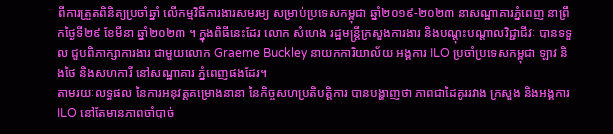ពីការត្រួតពិនិត្យប្រចាំឆ្នាំ លើកម្មវិធីការងារសមរម្យ សម្រាប់ប្រទេសកម្ពុជា ឆ្នាំ២០១៩-២០២៣ នាសណ្ឋាគារភ្នំពេញ នាព្រឹកថ្ងៃទី២៩ ខែមីនា ឆ្នាំ២០២៣ ។ ក្នុងពិធីនេះដែរ លោក សំហេង រដ្ឋមន្ត្រីក្រសួងការងារ និងបណ្តុះបណ្តាលវិជ្ជាជីវៈ បានទទួល ជួបពិភាក្សាការងារ ជាមួយលោក Graeme Buckley នាយកការិយាល័យ អង្គការ ILO ប្រចាំប្រទេសកម្ពុជា ឡាវ និងថៃ និងសហការី នៅសណ្ឋាគារ ភ្នំពេញផងដែរ។
តាមរយៈលទ្ធផល នៃការអនុវត្តគម្រោងនានា នៃកិច្ចសហប្រតិបត្តិការ បានបង្ហាញថា ភាពជាដៃគូររវាង ក្រសួង និងអង្គការ ILO នៅតែមានភាពចាំបាច់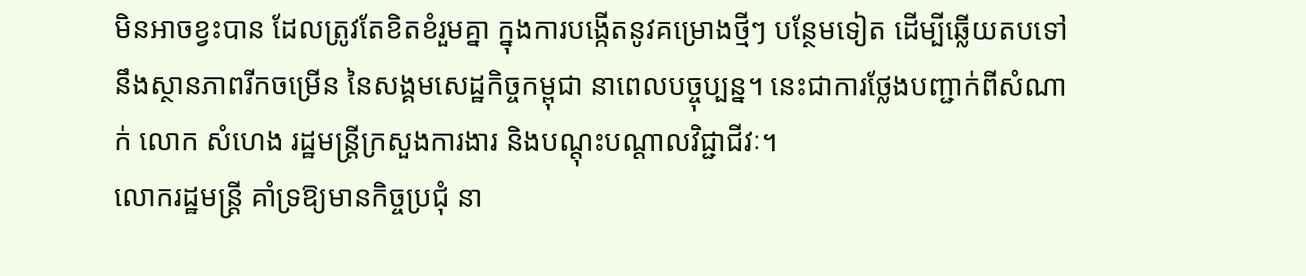មិនអាចខ្វះបាន ដែលត្រូវតែខិតខំរួមគ្នា ក្នុងការបង្កើតនូវគម្រោងថ្មីៗ បន្ថែមទៀត ដើម្បីឆ្លើយតបទៅនឹងស្ថានភាពរីកចម្រើន នៃសង្គមសេដ្ឋកិច្ចកម្ពុជា នាពេលបច្ចុប្បន្ន។ នេះជាការថ្លែងបញ្ជាក់ពីសំណាក់ លោក សំហេង រដ្ឋមន្ត្រីក្រសួងការងារ និងបណ្តុះបណ្តាលវិជ្ជាជីវៈ។
លោករដ្ឋមន្រ្តី គាំទ្រឱ្យមានកិច្ចប្រជុំ នា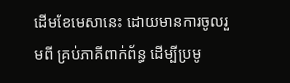ដើមខែមេសានេះ ដោយមានការចូលរួមពី គ្រប់ភាគីពាក់ព័ន្ធ ដើម្បីប្រមូ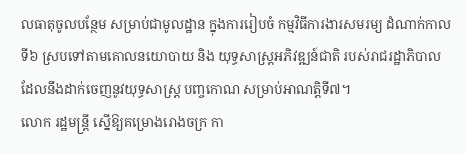លធាតុចូលបន្ថែម សម្រាប់ជាមូលដ្ឋាន ក្នុងការរៀបចំ កម្មវិធីការងារសមរម្យ ដំណាក់កាលទី៦ ស្របទៅតាមគោលនយោបាយ និង យុទ្ធសាស្រ្តអភិវឌ្ឍន៍ជាតិ របស់រាជរដ្ឋាភិបាល ដែលនឹងដាក់ចេញនូវយុទ្ធសាស្រ្ត បញ្ចកោណ សម្រាប់អាណត្តិទី៧។
លោក រដ្ឋមន្រ្តី ស្នើឱ្យគម្រោងរោងចក្រ កា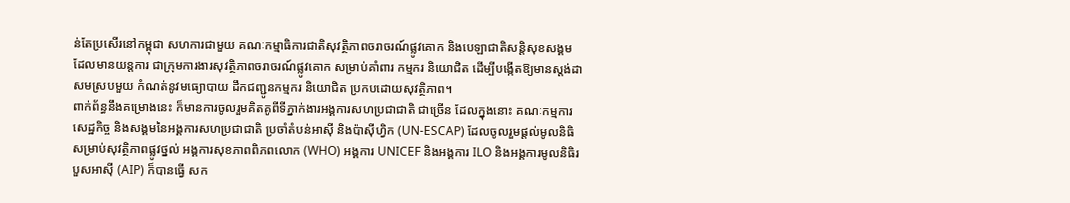ន់តែប្រសើរនៅកម្ពុជា សហការជាមួយ គណៈកម្មាធិការជាតិសុវត្ថិភាពចរាចរណ៍ផ្លូវគោក និងបេឡាជាតិសន្តិសុខសង្គម ដែលមានយន្តការ ជាក្រុមការងារសុវត្ថិភាពចរាចរណ៍ផ្លូវគោក សម្រាប់គាំពារ កម្មករ និយោជិត ដើម្បីបង្កើតឱ្យមានស្តង់ដាសមស្របមួយ កំណត់នូវមធ្យោបាយ ដឹកជញ្ជូនកម្មករ និយោជិត ប្រកបដោយសុវត្ថិភាព។
ពាក់ព័ន្ធនឹងគម្រោងនេះ ក៏មានការចូលរួមគិតគូពីទីភ្នាក់ងារអង្គការសហប្រជាជាតិ ជាច្រើន ដែលក្នុងនោះ គណៈកម្មការសេដ្ឋកិច្ច និងសង្គមនៃអង្គការសហប្រជាជាតិ ប្រចាំតំបន់អាស៊ី និងប៉ាស៊ីហ្វិក (UN-ESCAP) ដែលចូលរួមផ្តល់មូលនិធិ សម្រាប់សុវត្ថិភាពផ្លូវថ្នល់ អង្គការសុខភាពពិភពលោក (WHO) អង្គការ UNICEF និងអង្គការ ILO និងអង្គការមូលនិធិរបួសអាស៊ី (AIP) ក៏បានធ្វើ សក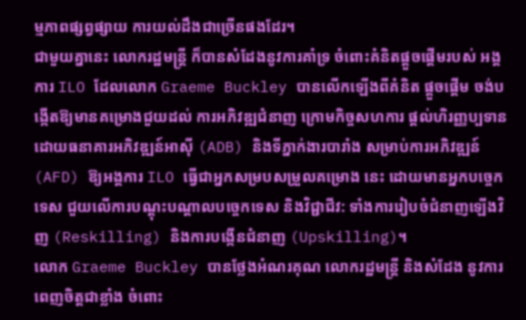ម្មភាពផ្សព្វផ្សាយ ការយល់ដឹងជាច្រើនផងដែរ។
ជាមួយគ្នានេះ លោករដ្ឋមន្រ្តី ក៏បានសំដែងនូវការគាំទ្រ ចំពោះគំនិតផ្តួចផ្តើមរបស់ អង្គការ ILO ដែលលោក Graeme Buckley បានលើកឡើងពីគំនិត ផ្តួចផ្តើម ចង់បង្កើតឱ្យមានគម្រោងជួយដល់ ការអភិវឌ្ឍជំនាញ ក្រោមកិច្ចសហការ ផ្តល់ហិរញ្ញប្បទាន ដោយធនាគារអភិវឌ្ឍន៍អាស៊ី (ADB) និងទីភ្នាក់ងារបារាំង សម្រាប់ការអភិវឌ្ឍន៍ (AFD) ឱ្យអង្គការ ILO ធ្វើជាអ្នកសម្របសម្រួលគម្រោង នេះ ដោយមានអ្នកបច្ចេកទេស ជួយលើការបណ្តុះបណ្តាលបច្ចេកទេស និងវិជ្ជាជីវ: ទាំងការរៀបចំជំនាញឡើងវិញ (Reskilling) និងការបង្កើនជំនាញ (Upskilling)។
លោក Graeme Buckley បានថ្លែងអំណរគុណ លោករដ្ឋមន្រ្តី និងសំដែង នូវការពេញចិត្តជាខ្លាំង ចំពោះ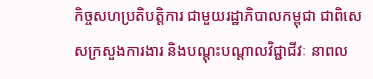កិច្ចសហប្រតិបត្តិការ ជាមួយរដ្ឋាភិបាលកម្ពុជា ជាពិសេសក្រសួងការងារ និងបណ្តុះបណ្តាលវិជ្ជាជីវៈ នាពល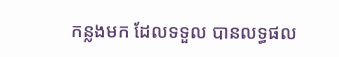កន្លងមក ដែលទទួល បានលទ្ធផល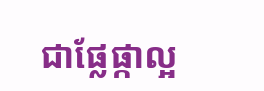ជាផ្លែផ្កាល្អ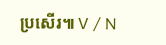ប្រសើរ៕ V / N